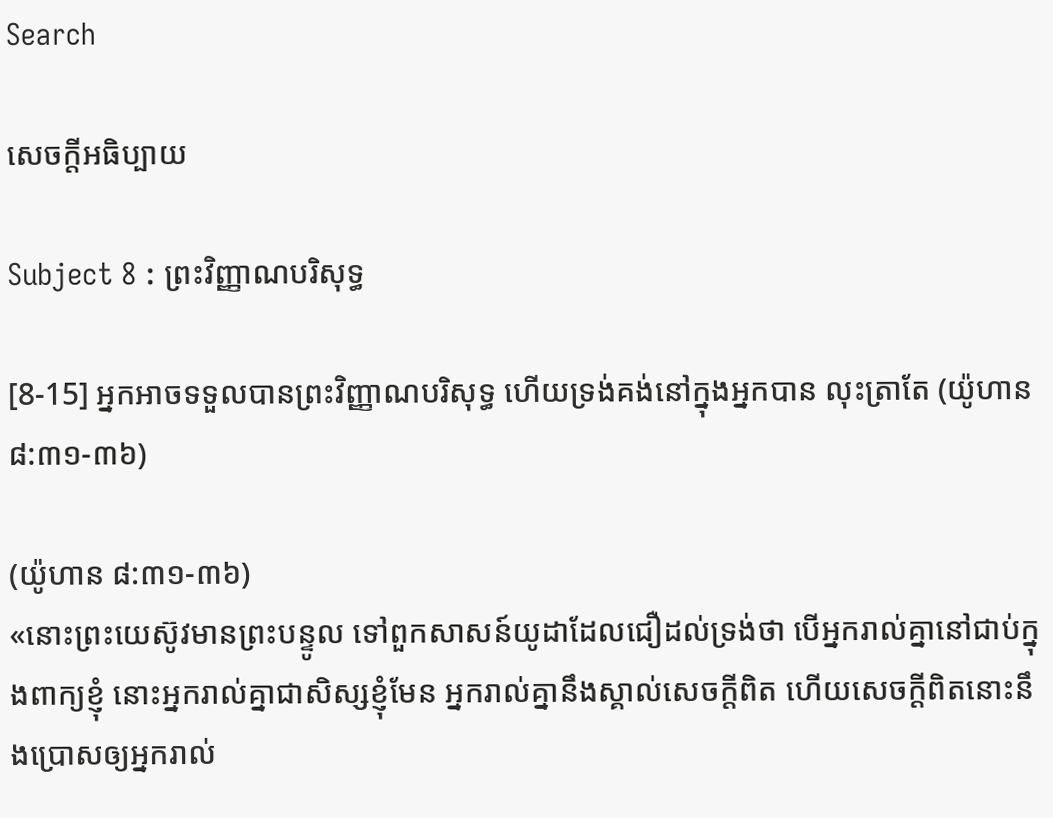Search

សេចក្តីអធិប្បាយ

Subject 8 : ព្រះវិញ្ញាណបរិសុទ្ធ

[8-15] អ្នកអាចទទួលបានព្រះវិញ្ញាណបរិសុទ្ធ ហើយទ្រង់គង់នៅក្នុងអ្នកបាន លុះត្រាតែ (យ៉ូហាន ៨:៣១-៣៦)

(យ៉ូហាន ៨:៣១-៣៦)
«នោះព្រះយេស៊ូវមានព្រះបន្ទូល ទៅពួកសាសន៍យូដាដែលជឿដល់ទ្រង់ថា បើអ្នករាល់គ្នានៅជាប់ក្នុងពាក្យខ្ញុំ នោះអ្នករាល់គ្នាជាសិស្សខ្ញុំមែន អ្នករាល់គ្នានឹងស្គាល់សេចក្តីពិត ហើយសេចក្តីពិតនោះនឹងប្រោសឲ្យអ្នករាល់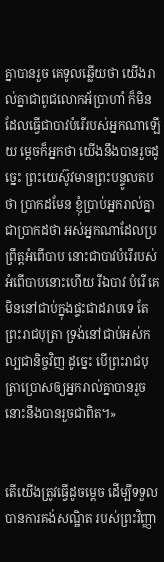គ្នាបានរួច គេទូលឆ្លើយថា យើងរាល់គ្នាជាពូជលោកអ័ប្រាហាំ ក៏មិនដែលធ្វើជាបាវបំរើរបស់អ្នកណាឡើយ ម្តេចក៏អ្នកថា យើងនឹងបានរួចដូច្នេះ ព្រះយេស៊ូវមានព្រះបន្ទូលតបថា ប្រាកដមែន ខ្ញុំប្រាប់អ្នករាល់គ្នាជាប្រាកដថា អស់អ្នកណាដែលប្រព្រឹត្តអំពើបាប នោះជាបាវបំរើរបស់អំពើបាបនោះហើយ រីឯបាវ បំរើ គេមិននៅជាប់ក្នុងផ្ទះជាដរាបទេ តែព្រះរាជបុត្រា ទ្រង់នៅជាប់អស់កល្បជានិច្ចវិញ ដូច្នេះ បើព្រះរាជបុត្រាប្រោសឲ្យអ្នករាល់គ្នាបានរួច នោះនឹងបានរួចជាពិត។»


តើយើងត្រូវធ្វើដូចម្តេច ដើម្បីទទួលបានការគង់សណ្ឋិត របស់ព្រះវិញ្ញា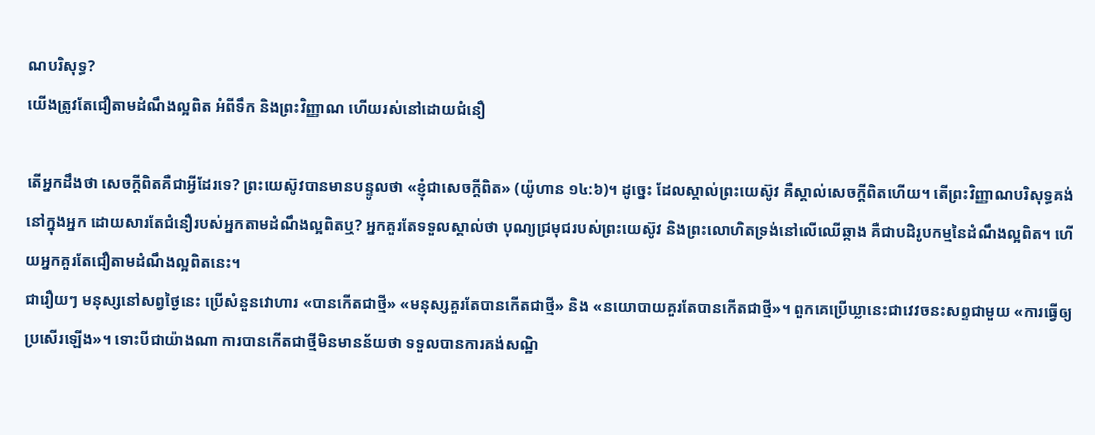ណបរិសុទ្ធ?
យើងត្រូវតែជឿតាមដំណឹងល្អពិត អំពីទឹក និងព្រះវិញ្ញាណ ហើយរស់នៅដោយជំនឿ

តើអ្នកដឹងថា សេចក្តីពិតគឺជាអ្វីដែរទេ? ព្រះយេស៊ូវបានមានបន្ទូលថា «ខ្ញុំជាសេចក្តីពិត» (យ៉ូហាន ១៤:៦)។ ដូច្នេះ ដែលស្គាល់ព្រះយេស៊ូវ គឺស្គាល់សេចក្តីពិតហើយ។ តើព្រះវិញ្ញាណបរិសុទ្ធគង់នៅក្នុងអ្នក ដោយសារតែជំនឿរបស់អ្នកតាមដំណឹងល្អពិតឬ? អ្នកគួរតែទទួលស្គាល់ថា បុណ្យជ្រមុជរបស់ព្រះយេស៊ូវ និងព្រះលោហិតទ្រង់នៅលើឈើឆ្កាង គឺជាបដិរូបកម្មនៃដំណឹងល្អពិត។ ហើយអ្នកគួរតែជឿតាមដំណឹងល្អពិតនេះ។
ជារឿយៗ មនុស្សនៅសព្វថ្ងៃនេះ ប្រើសំនួនវោហារ «បានកើតជាថ្មី» «មនុស្សគួរតែបានកើតជាថ្មី» និង «នយោបាយគួរតែបានកើតជាថ្មី»។ ពួកគេប្រើឃ្លានេះជាវេវចនះសព្ទជាមួយ «ការធ្វើឲ្យប្រសើរឡើង»។ ទោះបីជាយ៉ាងណា ការបានកើតជាថ្មីមិនមានន័យថា ទទួលបានការគង់សណ្ឋិ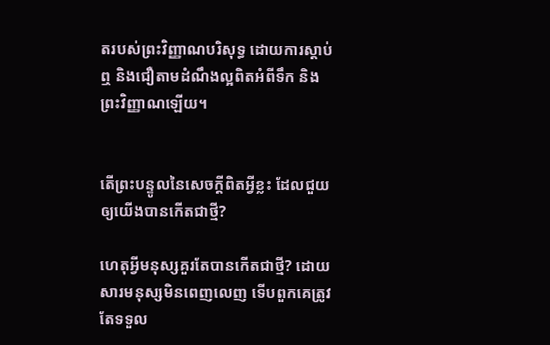តរបស់ព្រះវិញ្ញាណបរិសុទ្ធ ដោយការស្តាប់ឮ និងជឿតាមដំណឹងល្អពិតអំពីទឹក និងព្រះវិញ្ញាណឡើយ។


តើព្រះបន្ទូលនៃសេចក្តីពិតអ្វីខ្លះ ដែលជួយឲ្យយើងបានកើតជាថ្មី?

ហេតុអ្វីមនុស្សគួរតែបានកើតជាថ្មី? ដោយសារមនុស្សមិនពេញលេញ ទើបពួកគេត្រូវតែទទួល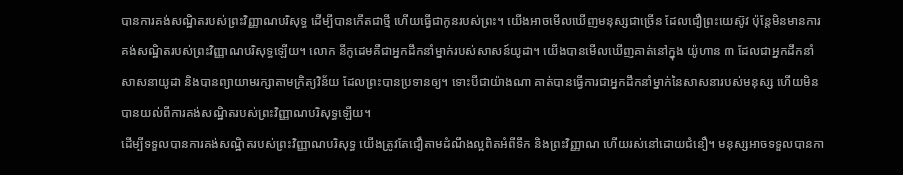បានការគង់សណ្ឋិតរបស់ព្រះវិញ្ញាណបរិសុទ្ធ ដើម្បីបានកើតជាថ្មី ហើយធ្វើជាកូនរបស់ព្រះ។ យើងអាចមើលឃើញមនុស្សជាច្រើន ដែលជឿព្រះយេស៊ូវ ប៉ុន្តែមិនមានការគង់សណ្ឋិតរបស់ព្រះវិញ្ញាណបរិសុទ្ធឡើយ។ លោក នីកូដេមគឺជាអ្នកដឹកនាំម្នាក់របស់សាសន៍យូដា។ យើងបានមើលឃើញគាត់នៅក្នុង យ៉ូហាន ៣ ដែលជាអ្នកដឹកនាំសាសនាយូដា និងបានព្យាយាមរក្សាតាមក្រិត្យវិន័យ ដែលព្រះបានប្រទានឲ្យ។ ទោះបីជាយ៉ាងណា គាត់បានធ្វើការជាអ្នកដឹកនាំម្នាក់នៃសាសនារបស់មនុស្ស ហើយមិនបានយល់ពីការគង់សណ្ឋិតរបស់ព្រះវិញ្ញាណបរិសុទ្ធឡើយ។
ដើម្បីទទួលបានការគង់សណ្ឋិតរបស់ព្រះវិញ្ញាណបរិសុទ្ធ យើងត្រូវតែជឿតាមដំណឹងល្អពិតអំពីទឹក និងព្រះវិញ្ញាណ ហើយរស់នៅដោយជំនឿ។ មនុស្សអាចទទួលបានកា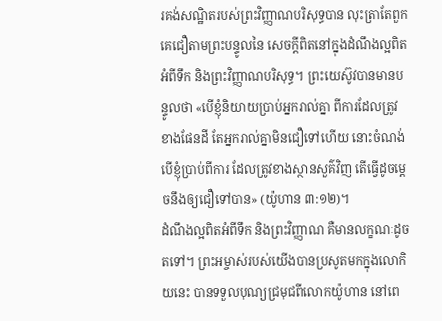រគង់សណ្ឋិតរបស់ព្រះវិញ្ញាណបរិសុទ្ធបាន លុះត្រាតែពួកគេជឿតាមព្រះបន្ទូលនៃ សេចក្តីពិតនៅក្នុងដំណឹងល្អពិតអំពីទឹក និងព្រះវិញ្ញាណបរិសុទ្ធ។ ព្រះយេស៊ូវបានមានបន្ទូលថា «បើខ្ញុំនិយាយប្រាប់អ្នករាល់គ្នា ពីការដែលត្រូវខាងផែនដី តែអ្នករាល់គ្នាមិនជឿទៅហើយ នោះចំណង់បើខ្ញុំប្រាប់ពីការ ដែលត្រូវខាងស្ថានសួគ៌វិញ តើធ្វើដូចម្តេចនឹងឲ្យជឿទៅបាន» (យ៉ូហាន ៣:១២)។
ដំណឹងល្អពិតអំពីទឹក និងព្រះវិញ្ញាណ គឺមានលក្ខណៈដូចតទៅ។ ព្រះអម្ចាស់របស់យើងបានប្រសូតមកក្នុងលោកិយនេះ បានទទួលបុណ្យជ្រមុជពីលោកយ៉ូហាន នៅពេ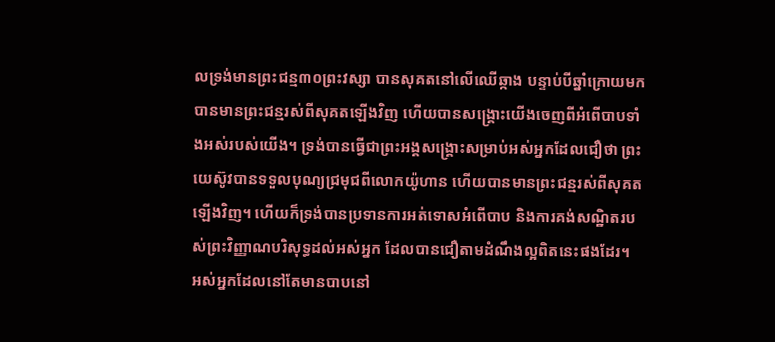លទ្រង់មានព្រះជន្ម៣០ព្រះវស្សា បានសុគតនៅលើឈើឆ្កាង បន្ទាប់បីឆ្នាំក្រោយមក បានមានព្រះជន្មរស់ពីសុគតឡើងវិញ ហើយបានសង្រ្គោះយើងចេញពីអំពើបាបទាំងអស់របស់យើង។ ទ្រង់បានធ្វើជាព្រះអង្គសង្រ្គោះសម្រាប់អស់អ្នកដែលជឿថា ព្រះយេស៊ូវបានទទួលបុណ្យជ្រមុជពីលោកយ៉ូហាន ហើយបានមានព្រះជន្មរស់ពីសុគតឡើងវិញ។ ហើយក៏ទ្រង់បានប្រទានការអត់ទោសអំពើបាប និងការគង់សណ្ឋិតរបស់ព្រះវិញ្ញាណបរិសុទ្ធដល់អស់អ្នក ដែលបានជឿតាមដំណឹងល្អពិតនេះផងដែរ។
អស់អ្នកដែលនៅតែមានបាបនៅ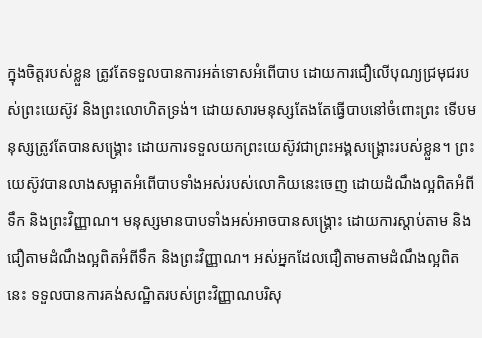ក្នុងចិត្តរបស់ខ្លួន ត្រូវតែទទួលបានការអត់ទោសអំពើបាប ដោយការជឿលើបុណ្យជ្រមុជរបស់ព្រះយេស៊ូវ និងព្រះលោហិតទ្រង់។ ដោយសារមនុស្សតែងតែធ្វើបាបនៅចំពោះព្រះ ទើបមនុស្សត្រូវតែបានសង្រ្គោះ ដោយការទទួលយកព្រះយេស៊ូវជាព្រះអង្គសង្រ្គោះរបស់ខ្លួន។ ព្រះយេស៊ូវបានលាងសម្អាតអំពើបាបទាំងអស់របស់លោកិយនេះចេញ ដោយដំណឹងល្អពិតអំពីទឹក និងព្រះវិញ្ញាណ។ មនុស្សមានបាបទាំងអស់អាចបានសង្រ្គោះ ដោយការស្តាប់តាម និងជឿតាមដំណឹងល្អពិតអំពីទឹក និងព្រះវិញ្ញាណ។ អស់អ្នកដែលជឿតាមតាមដំណឹងល្អពិតនេះ ទទួលបានការគង់សណ្ឋិតរបស់ព្រះវិញ្ញាណបរិសុ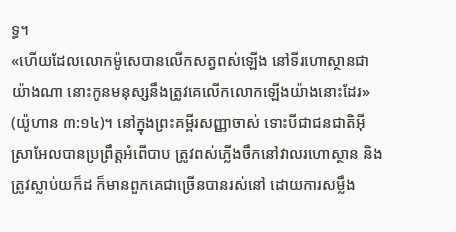ទ្ធ។
«ហើយដែលលោកម៉ូសេបានលើកសត្វពស់ឡើង នៅទីរហោស្ថានជាយ៉ាងណា នោះកូនមនុស្សនឹងត្រូវគេលើកលោកឡើងយ៉ាងនោះដែរ» (យ៉ូហាន ៣:១៤)។ នៅក្នុងព្រះគម្ពីរសញ្ញាចាស់ ទោះបីជាជនជាតិអ៊ីស្រាអែលបានប្រព្រឹត្តអំពើបាប ត្រូវពស់ភ្លើងចឹកនៅវាលរហោស្ថាន និងត្រូវស្លាប់យក៏ដ ក៏មានពួកគេជាច្រើនបានរស់នៅ ដោយការសម្លឹង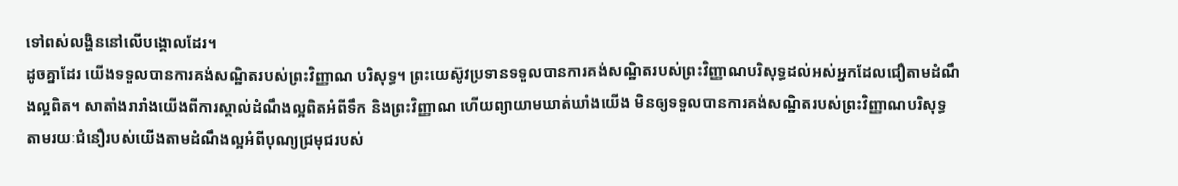ទៅពស់លង្ហិននៅលើបង្គោលដែរ។
ដូចគ្នាដែរ យើងទទួលបានការគង់សណ្ឋិតរបស់ព្រះវិញ្ញាណ បរិសុទ្ធ។ ព្រះយេស៊ូវប្រទានទទួលបានការគង់សណ្ឋិតរបស់ព្រះវិញ្ញាណបរិសុទ្ធដល់អស់អ្នកដែលជឿតាមដំណឹងល្អពិត។ សាតាំងរារាំងយើងពីការស្គាល់ដំណឹងល្អពិតអំពីទឹក និងព្រះវិញ្ញាណ ហើយព្យាយាមឃាត់ឃាំងយើង មិនឲ្យទទួលបានការគង់សណ្ឋិតរបស់ព្រះវិញ្ញាណបរិសុទ្ធ តាមរយៈជំនឿរបស់យើងតាមដំណឹងល្អអំពីបុណ្យជ្រមុជរបស់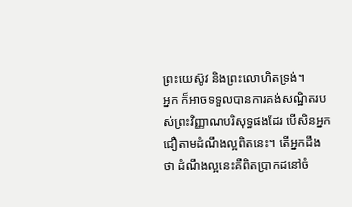ព្រះយេស៊ូវ និងព្រះលោហិតទ្រង់។
អ្នក ក៏អាចទទួលបានការគង់សណ្ឋិតរបស់ព្រះវិញ្ញាណបរិសុទ្ធផងដែរ បើសិនអ្នកជឿតាមដំណឹងល្អពិតនេះ។ តើអ្នកដឹងថា ដំណឹងល្អនេះគឺពិតប្រាកដនៅចំ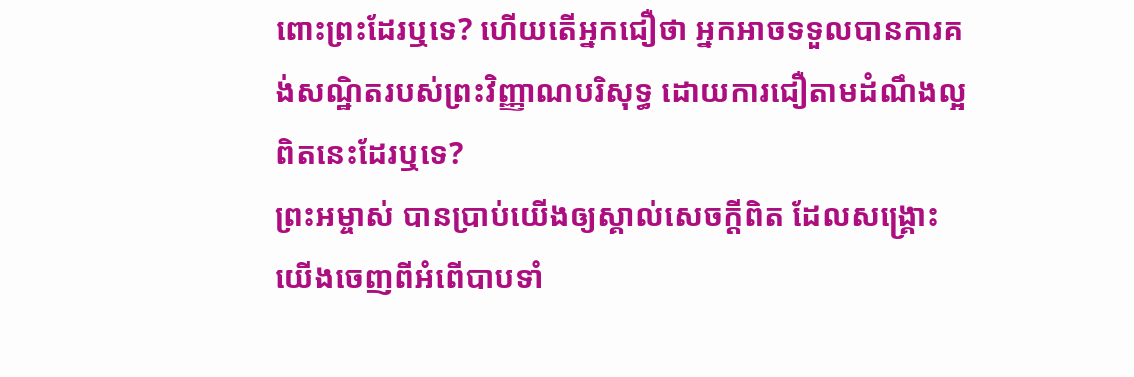ពោះព្រះដែរឬទេ? ហើយតើអ្នកជឿថា អ្នកអាចទទួលបានការគង់សណ្ឋិតរបស់ព្រះវិញ្ញាណបរិសុទ្ធ ដោយការជឿតាមដំណឹងល្អពិតនេះដែរឬទេ?
ព្រះអម្ចាស់ បានប្រាប់យើងឲ្យស្គាល់សេចក្តីពិត ដែលសង្រ្គោះយើងចេញពីអំពើបាបទាំ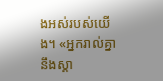ងអស់របស់យើង។ «អ្នករាល់គ្នានឹងស្គា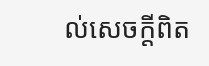ល់សេចក្តីពិត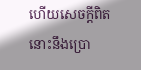ហើយសេចក្តីពិតនោះនឹងប្រោ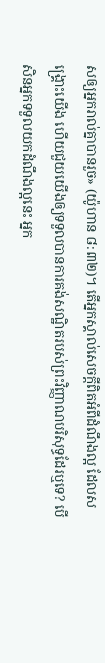សឲ្យអ្នករាល់គ្នាបានរួច» (យ៉ូហាន ៨:៣២)។ តើអ្នកស្គាល់សេចក្តីពិតអំពីដំណឹងល្អ ដែលសង្រ្គោះយើង ហើយជួយយើងឲ្យទទួលបានការគង់សណ្ឋិតរបស់ព្រះវិញ្ញាណបរិសុទ្ធដែរឬទេ? បើសិនអ្នកទទួលយកដំណឹងល្អនេះ អ្នក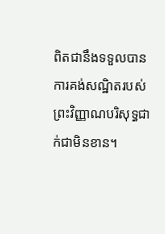ពិតជានឹងទទួលបានការគង់សណ្ឋិតរបស់ព្រះវិញ្ញាណបរិសុទ្ធជាក់ជាមិនខាន។